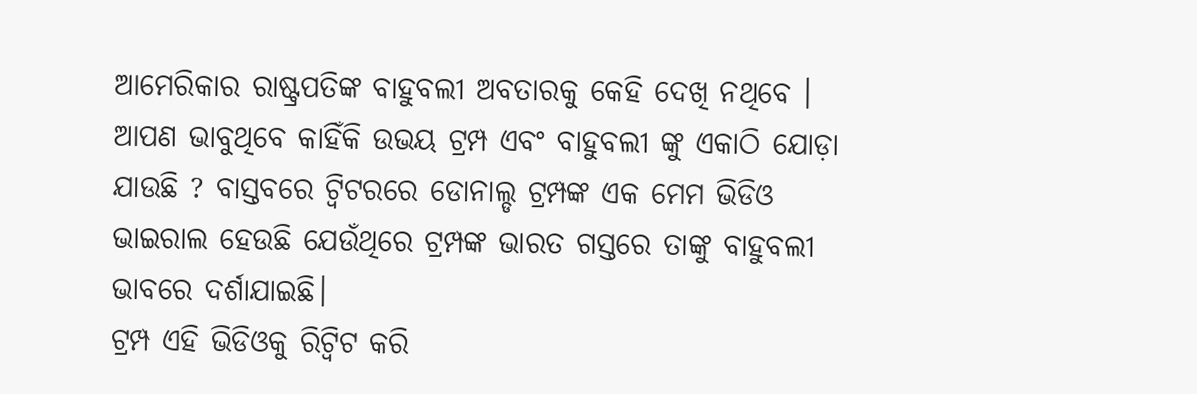ଆମେରିକାର ରାଷ୍ଟ୍ରପତିଙ୍କ ବାହୁବଲୀ ଅବତାରକୁ କେହି ଦେଖି ନଥିବେ । ଆପଣ ଭାବୁଥିବେ କାହିଁକି ଉଭୟ ଟ୍ରମ୍ପ ଏବଂ ବାହୁବଲୀ ଙ୍କୁ ଏକାଠି ଯୋଡ଼ା ଯାଉଛି ? ବାସ୍ତବରେ ଟ୍ୱିଟରରେ ଡୋନାଲ୍ଡ ଟ୍ରମ୍ପଙ୍କ ଏକ ମେମ ଭିଡିଓ ଭାଇରାଲ ହେଉଛି ଯେଉଁଥିରେ ଟ୍ରମ୍ପଙ୍କ ଭାରତ ଗସ୍ତରେ ତାଙ୍କୁ ବାହୁବଲୀ ଭାବରେ ଦର୍ଶାଯାଇଛି।
ଟ୍ରମ୍ପ ଏହି ଭିଡିଓକୁ ରିଟ୍ୱିଟ କରି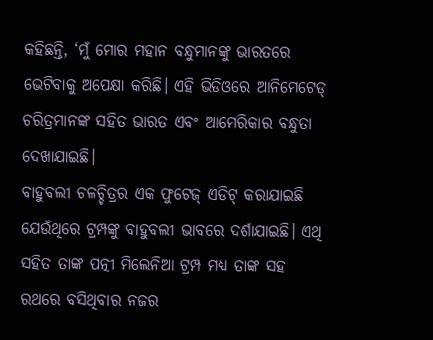କହିଛନ୍ତି, ‘ମୁଁ ମୋର ମହାନ ବନ୍ଧୁମାନଙ୍କୁ ଭାରତରେ ଭେଟିବାକୁ ଅପେକ୍ଷା କରିଛି। ଏହି ଭିଡିଓରେ ଆନିମେଟେଡ୍ ଚରିତ୍ରମାନଙ୍କ ସହିତ ଭାରତ ଏବଂ ଆମେରିକାର ବନ୍ଧୁତା ଦେଖାଯାଇଛି।
ବାହୁବଲୀ ଚଳଚ୍ଚିତ୍ରର ଏକ ଫୁଟେଜ୍ ଏଡିଟ୍ କରାଯାଇଛି ଯେଉଁଥିରେ ଟ୍ରମ୍ପଙ୍କୁ ବାହୁବଲୀ ଭାବରେ ଦର୍ଶାଯାଇଛି। ଏଥି ସହିତ ତାଙ୍କ ପତ୍ନୀ ମିଲେନିଆ ଟ୍ରମ୍ପ ମଧ୍ୟ ତାଙ୍କ ସହ ରଥରେ ବସିଥିବାର ନଜର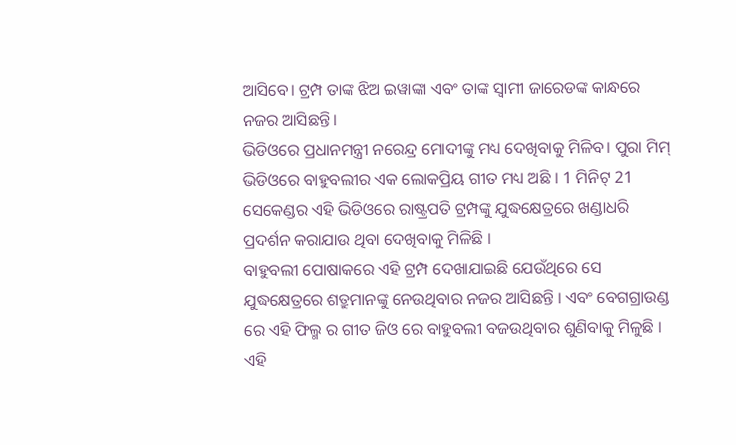ଆସିବେ। ଟ୍ରମ୍ପ ତାଙ୍କ ଝିଅ ଇୱାଙ୍କା ଏବଂ ତାଙ୍କ ସ୍ୱାମୀ ଜାରେଡଙ୍କ କାନ୍ଧରେ ନଜର ଆସିଛନ୍ତି।
ଭିଡିଓରେ ପ୍ରଧାନମନ୍ତ୍ରୀ ନରେନ୍ଦ୍ର ମୋଦୀଙ୍କୁ ମଧ୍ୟ ଦେଖିବାକୁ ମିଳିବ। ପୁରା ମିମ୍ ଭିଡିଓରେ ବାହୁବଲୀର ଏକ ଲୋକପ୍ରିୟ ଗୀତ ମଧ୍ୟ ଅଛି । 1 ମିନିଟ୍ 21 ସେକେଣ୍ଡର ଏହି ଭିଡିଓରେ ରାଷ୍ଟ୍ରପତି ଟ୍ରମ୍ପଙ୍କୁ ଯୁଦ୍ଧକ୍ଷେତ୍ରରେ ଖଣ୍ଡାଧରି ପ୍ରଦର୍ଶନ କରାଯାଉ ଥିବା ଦେଖିବାକୁ ମିଳିଛି ।
ବାହୁବଲୀ ପୋଷାକରେ ଏହି ଟ୍ରମ୍ପ ଦେଖାଯାଇଛି ଯେଉଁଥିରେ ସେ ଯୁଦ୍ଧକ୍ଷେତ୍ରରେ ଶତ୍ରୁମାନଙ୍କୁ ନେଉଥିବାର ନଜର ଆସିଛନ୍ତି । ଏବଂ ବେଗଗ୍ରାଉଣ୍ଡ ରେ ଏହି ଫିଲ୍ମ ର ଗୀତ ଜିଓ ରେ ବାହୁବଲୀ ବଜଉଥିବାର ଶୁଣିବାକୁ ମିଳୁଛି ।
ଏହି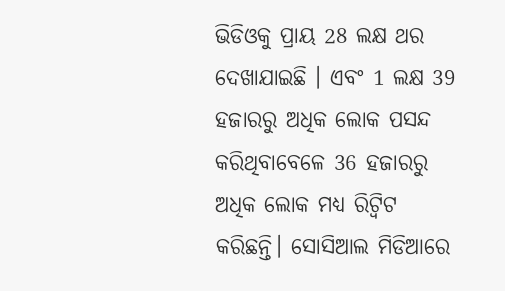ଭିଡିଓକୁ ପ୍ରାୟ 28 ଲକ୍ଷ ଥର ଦେଖାଯାଇଛି । ଏବଂ 1 ଲକ୍ଷ 39 ହଜାରରୁ ଅଧିକ ଲୋକ ପସନ୍ଦ କରିଥିବାବେଳେ 36 ହଜାରରୁ ଅଧିକ ଲୋକ ମଧ୍ୟ ରିଟ୍ୱିଟ କରିଛନ୍ତି। ସୋସିଆଲ ମିଡିଆରେ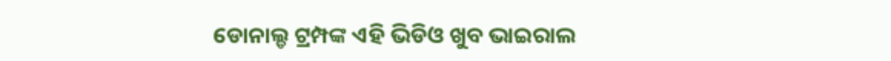ଡୋନାଲ୍ଡ ଟ୍ରମ୍ପଙ୍କ ଏହି ଭିଡିଓ ଖୁବ ଭାଇରାଲ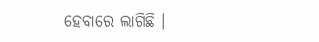ହେବାରେ ଲାଗିଛି ।